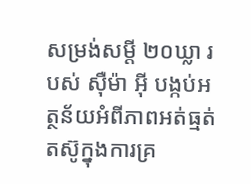សម្រង់សម្តី ២០ឃ្លា របស់ ស៊ឺម៉ា អ៊ី បង្កប់អត្ថន័យអំពីភាពអត់ធ្មត់តស៊ូក្នុងការគ្រ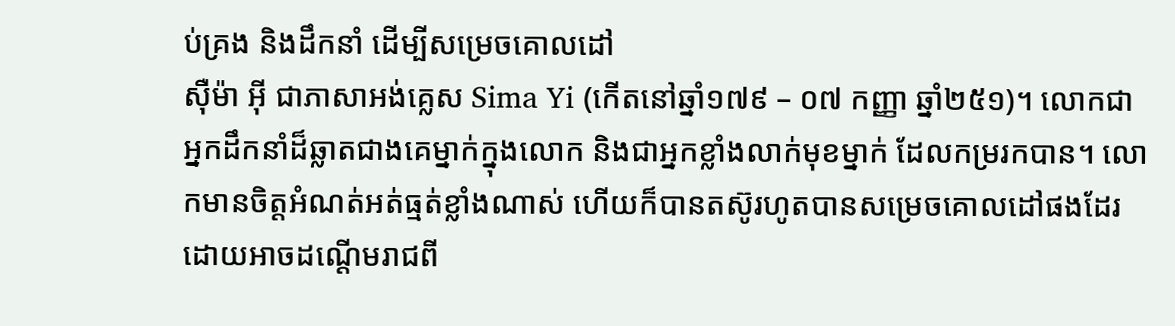ប់គ្រង និងដឹកនាំ ដើម្បីសម្រេចគោលដៅ
ស៊ឺម៉ា អ៊ី ជាភាសាអង់គ្លេស Sima Yi (កើតនៅឆ្នាំ១៧៩ – ០៧ កញ្ញា ឆ្នាំ២៥១)។ លោកជាអ្នកដឹកនាំដ៏ឆ្លាតជាងគេម្នាក់ក្នុងលោក និងជាអ្នកខ្លាំងលាក់មុខម្នាក់ ដែលកម្ររកបាន។ លោកមានចិត្តអំណត់អត់ធ្មត់ខ្លាំងណាស់ ហើយក៏បានតស៊ូរហូតបានសម្រេចគោលដៅផងដែរ ដោយអាចដណ្តើមរាជពី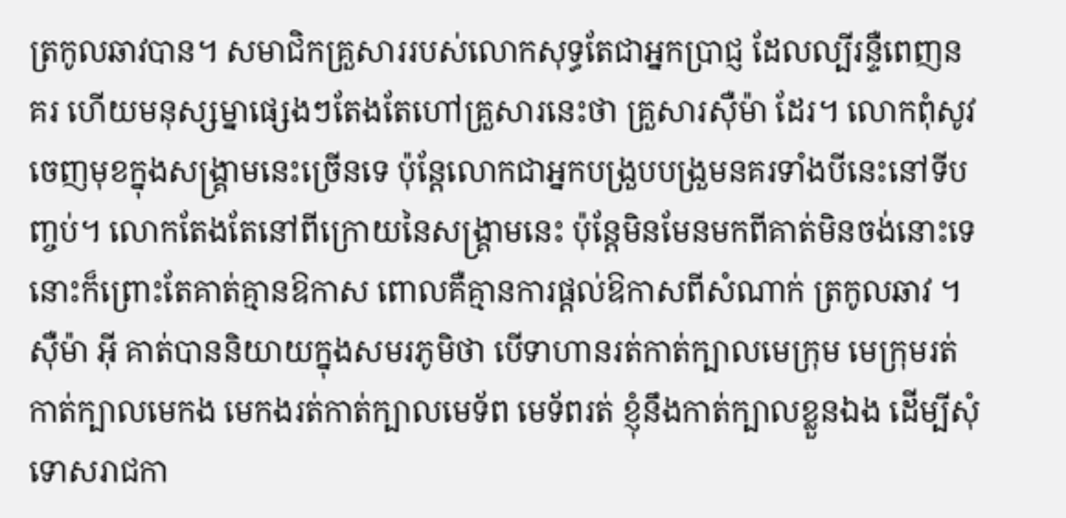ត្រកូលឆាវបាន។ សមាជិកគ្រួសាររបស់លោកសុទ្ធតែជាអ្នកប្រាជ្ញ ដែលល្បីរន្ទឺពេញនគរ ហើយមនុស្សម្នាផ្សេងៗតែងតែហៅគ្រួសារនេះថា គ្រួសារស៊ឺម៉ា ដែរ។ លោកពុំសូវចេញមុខក្នុងសង្រ្គាមនេះច្រើនទេ ប៉ុន្តែលោកជាអ្នកបង្រួបបង្រួមនគរទាំងបីនេះនៅទីបញ្ចប់។ លោកតែងតែនៅពីក្រោយនៃសង្រ្គាមនេះ ប៉ុន្តែមិនមែនមកពីគាត់មិនចង់នោះទេ នោះក៏ព្រោះតែគាត់គ្មានឱកាស ពោលគឺគ្មានការផ្តល់ឱកាសពីសំណាក់ ត្រកូលឆាវ ។
ស៊ឺម៉ា អ៊ី គាត់បាននិយាយក្នុងសមរភូមិថា បើទាហានរត់កាត់ក្បាលមេក្រុម មេក្រុមរត់កាត់ក្បាលមេកង មេកងរត់កាត់ក្បាលមេទ័ព មេទ័ពរត់ ខ្ញុំនឹងកាត់ក្បាលខ្លួនឯង ដើម្បីសុំទោសរាជកា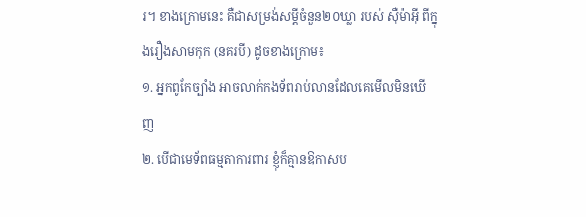រ។ ខាងក្រោមនេះ គឺជាសម្រង់សម្តីចំនួន២០ឃ្លា របស់ ស៊ឺម៉ាអ៊ី ពីក្នុងរឿងសាមកុក (នគរបី) ដូចខាងក្រោម៖
១. អ្នកពូកែច្បាំង អាចលាក់កងទ័ពរាប់លានដែលគេមើលមិនឃើញ
២. បើជាមេទ័ពធម្មតាការពារ ខ្ញុំក៏គ្មានឱកាសប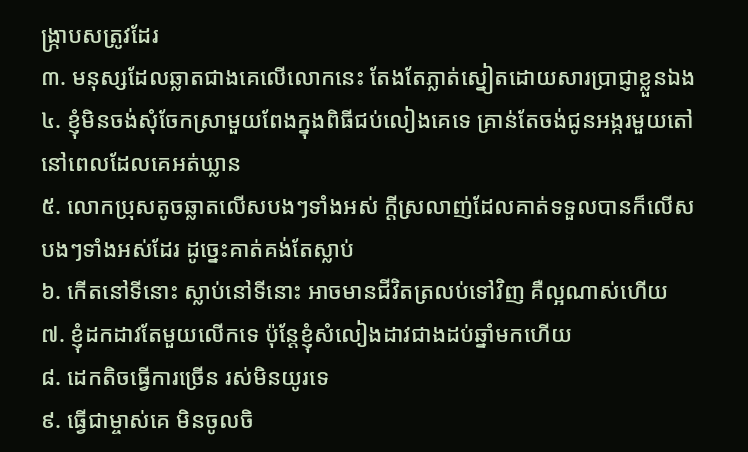ង្រ្កាបសត្រូវដែរ
៣. មនុស្សដែលឆ្លាតជាងគេលើលោកនេះ តែងតែភ្លាត់ស្នៀតដោយសារប្រាជ្ញាខ្លួនឯង
៤. ខ្ញុំមិនចង់សុំចែកស្រាមួយពែងក្នុងពិធីជប់លៀងគេទេ គ្រាន់តែចង់ជូនអង្ករមួយតៅនៅពេលដែលគេអត់ឃ្លាន
៥. លោកប្រុសតូចឆ្លាតលើសបងៗទាំងអស់ ក្តីស្រលាញ់ដែលគាត់ទទួលបានក៏លើសបងៗទាំងអស់ដែរ ដូច្នេះគាត់គង់តែស្លាប់
៦. កើតនៅទីនោះ ស្លាប់នៅទីនោះ អាចមានជីវិតត្រលប់ទៅវិញ គឺល្អណាស់ហើយ
៧. ខ្ញុំដកដាវតែមួយលើកទេ ប៉ុន្តែខ្ញុំសំលៀងដាវជាងដប់ឆ្នាំមកហើយ
៨. ដេកតិចធ្វើការច្រើន រស់មិនយូរទេ
៩. ធ្វើជាម្ចាស់គេ មិនចូលចិ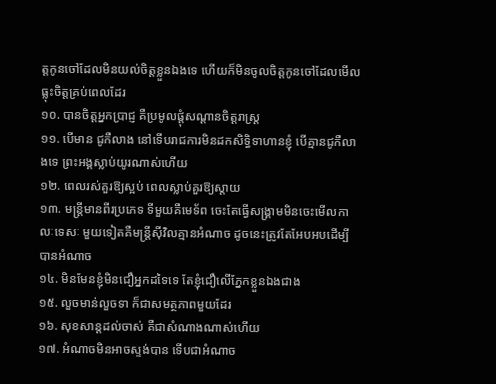ត្តកូនចៅដែលមិនយល់ចិត្តខ្លួនឯងទេ ហើយក៏មិនចូលចិត្តកូនចៅដែលមើលធ្លុះចិត្តគ្រប់ពេលដែរ
១០. បានចិត្តអ្នកប្រាជ្ញ គឺប្រមូលផ្តុំសណ្តានចិត្តរាស្រ្ត
១១. បើមាន ជូកឺលាង នៅទើបរាជការមិនដកសិទ្ធិទាហានខ្ញុំ បើគ្មានជូកឺលាងទេ ព្រះអង្គស្លាប់យូរណាស់ហើយ
១២. ពេលរស់គួរឱ្យស្អប់ ពេលស្លាប់គួរឱ្យស្តាយ
១៣. មន្តី្រមានពីរប្រភេទ ទីមួយគឺមេទ័ព ចេះតែធ្វើសង្រ្គាមមិនចេះមើលកាលៈទេសៈ មួយទៀតគឺមន្ត្រីស៊ីវិលគ្មានអំណាច ដូចនេះត្រូវតែអែបអបដើម្បីបានអំណាច
១៤. មិនមែនខ្ញុំមិនជឿអ្នកដទៃទេ តែខ្ញុំជឿលើភ្នែកខ្លួនឯងជាង
១៥. លួចមាន់លួចទា ក៏ជាសមត្ថភាពមួយដែរ
១៦. សុខសាន្តដល់ចាស់ គឺជាសំណាងណាស់ហើយ
១៧. អំណាចមិនអាចស្ទង់បាន ទើបជាអំណាច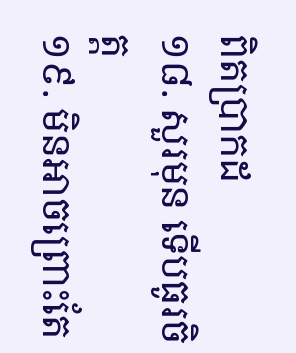ពិតប្រាកដ
១៨. សួរមុន ទើបធូរចិត្ត
១៩. មិនអាចព្រោះតែ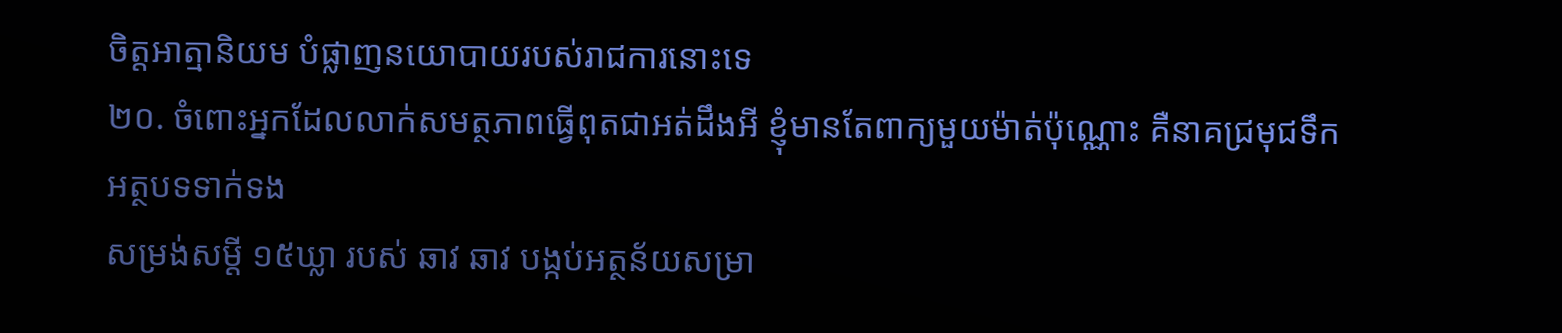ចិត្តអាត្មានិយម បំផ្លាញនយោបាយរបស់រាជការនោះទេ
២០. ចំពោះអ្នកដែលលាក់សមត្ថភាពធ្វើពុតជាអត់ដឹងអី ខ្ញុំមានតែពាក្យមួយម៉ាត់ប៉ុណ្ណោះ គឺនាគជ្រមុជទឹក
អត្ថបទទាក់ទង
សម្រង់សម្តី ១៥ឃ្លា របស់ ឆាវ ឆាវ បង្កប់អត្ថន័យសម្រា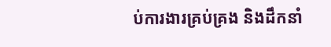ប់ការងារគ្រប់គ្រង និងដឹកនាំ